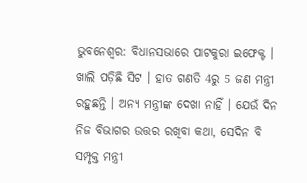ଭୁବନେଶ୍ବର: ବିଧାନସଭାରେ ପାଟକୁରା ଇଫେକ୍ଟ । ଖାଲି ପଡ଼ିଛି ସିଟ । ହାତ ଗଣତି 4ରୁ 5 ଜଣ ମନ୍ତ୍ରୀ ରହୁଛନ୍ତି । ଅନ୍ୟ ମନ୍ତ୍ରୀଙ୍କ ଦେଖା ନାହିଁ । ଯେଉଁ ଦିନ ନିଜ ବିଭାଗର ଉତ୍ତର ରଖିବା କଥା, ସେଦିନ ବି ସମ୍ପୃକ୍ତ ମନ୍ତ୍ରୀ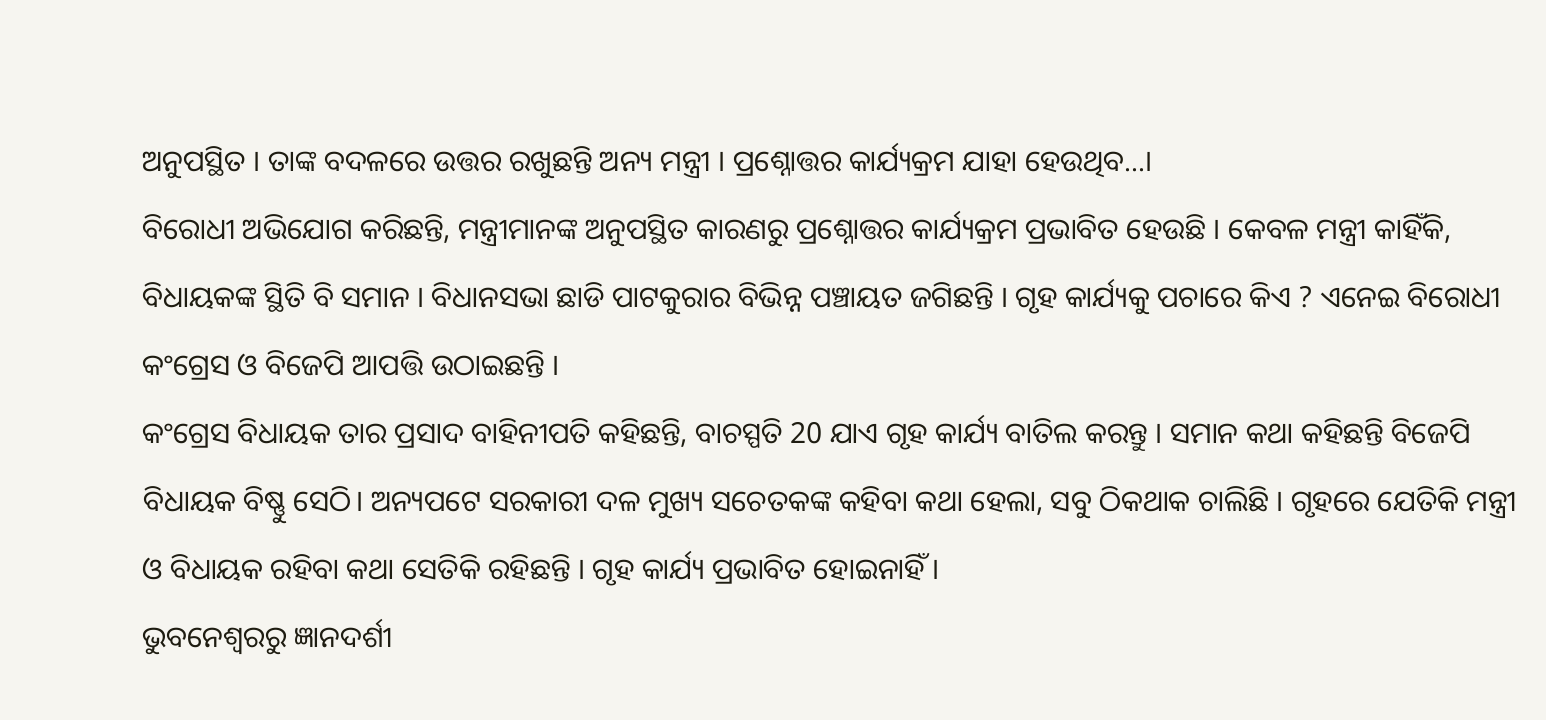ଅନୁପସ୍ଥିତ । ତାଙ୍କ ବଦଳରେ ଉତ୍ତର ରଖୁଛନ୍ତି ଅନ୍ୟ ମନ୍ତ୍ରୀ । ପ୍ରଶ୍ନୋତ୍ତର କାର୍ଯ୍ୟକ୍ରମ ଯାହା ହେଉଥିବ...।
ବିରୋଧୀ ଅଭିଯୋଗ କରିଛନ୍ତି, ମନ୍ତ୍ରୀମାନଙ୍କ ଅନୁପସ୍ଥିତ କାରଣରୁ ପ୍ରଶ୍ନୋତ୍ତର କାର୍ଯ୍ୟକ୍ରମ ପ୍ରଭାବିତ ହେଉଛି । କେବଳ ମନ୍ତ୍ରୀ କାହିଁକି, ବିଧାୟକଙ୍କ ସ୍ଥିତି ବି ସମାନ । ବିଧାନସଭା ଛାଡି ପାଟକୁରାର ବିଭିନ୍ନ ପଞ୍ଚାୟତ ଜଗିଛନ୍ତି । ଗୃହ କାର୍ଯ୍ୟକୁ ପଚାରେ କିଏ ? ଏନେଇ ବିରୋଧୀ କଂଗ୍ରେସ ଓ ବିଜେପି ଆପତ୍ତି ଉଠାଇଛନ୍ତି ।
କଂଗ୍ରେସ ବିଧାୟକ ତାର ପ୍ରସାଦ ବାହିନୀପତି କହିଛନ୍ତି, ବାଚସ୍ପତି 20 ଯାଏ ଗୃହ କାର୍ଯ୍ୟ ବାତିଲ କରନ୍ତୁ । ସମାନ କଥା କହିଛନ୍ତି ବିଜେପି ବିଧାୟକ ବିଷ୍ଣୁ ସେଠି। ଅନ୍ୟପଟେ ସରକାରୀ ଦଳ ମୁଖ୍ୟ ସଚେତକଙ୍କ କହିବା କଥା ହେଲା, ସବୁ ଠିକଥାକ ଚାଲିଛି । ଗୃହରେ ଯେତିକି ମନ୍ତ୍ରୀ ଓ ବିଧାୟକ ରହିବା କଥା ସେତିକି ରହିଛନ୍ତି । ଗୃହ କାର୍ଯ୍ୟ ପ୍ରଭାବିତ ହୋଇନାହିଁ ।
ଭୁବନେଶ୍ବରରୁ ଜ୍ଞାନଦର୍ଶୀ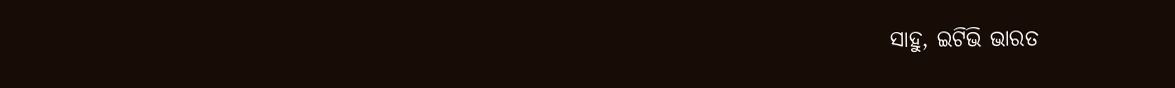ସାହୁ, ଇଟିଭି ଭାରତ